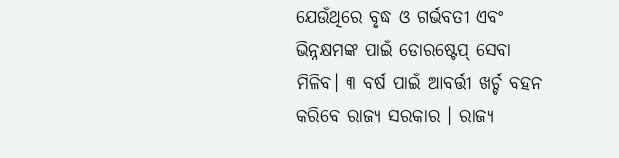ଯେଉଁଥିରେ ବୃଦ୍ଧ ଓ ଗର୍ଭବତୀ ଏବଂ ଭିନ୍ନକ୍ଷମଙ୍କ ପାଇଁ ଡୋରଷ୍ଟେପ୍ ସେବା ମିଳିବ। ୩ ବର୍ଷ ପାଇଁ ଆବର୍ତ୍ତୀ ଖର୍ଚ୍ଚ ବହନ କରିବେ ରାଜ୍ୟ ସରକାର । ରାଜ୍ୟ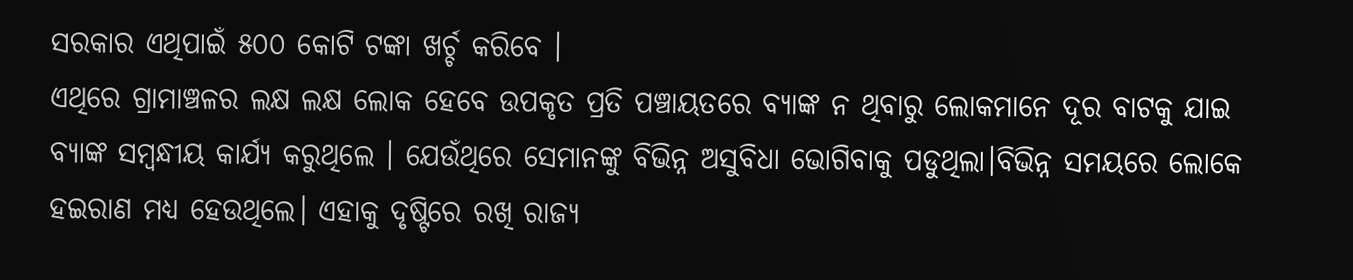ସରକାର ଏଥିପାଇଁ ୫୦୦ କୋଟି ଟଙ୍କା ଖର୍ଚ୍ଚ କରିବେ ।
ଏଥିରେ ଗ୍ରାମାଞ୍ଚଳର ଲକ୍ଷ ଲକ୍ଷ ଲୋକ ହେବେ ଉପକୃତ ପ୍ରତି ପଞ୍ଚାୟତରେ ବ୍ୟାଙ୍କ ନ ଥିବାରୁ ଲୋକମାନେ ଦୂର ବାଟକୁ ଯାଇ ବ୍ୟାଙ୍କ ସମ୍ବନ୍ଧୀୟ କାର୍ଯ୍ୟ କରୁଥିଲେ । ଯେଉଁଥିରେ ସେମାନଙ୍କୁ ବିଭିନ୍ନ ଅସୁବିଧା ଭୋଗିବାକୁ ପଡୁଥିଲା।ବିଭିନ୍ନ ସମୟରେ ଲୋକେ ହଇରାଣ ମଧ୍ୟ ହେଉଥିଲେ। ଏହାକୁ ଦୃଷ୍ଟିରେ ରଖି ରାଜ୍ୟ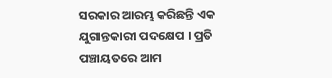ସରକାର ଆରମ୍ଭ କରିଛନ୍ତି ଏକ ଯୁଗାନ୍ତକାରୀ ପଦକ୍ଷେପ । ପ୍ରତି ପଞ୍ଚାୟତରେ ଆମ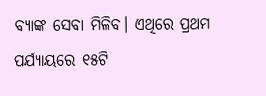ବ୍ୟାଙ୍କ ସେବା ମିଳିବ। ଏଥିରେ ପ୍ରଥମ ପର୍ଯ୍ୟାୟରେ ୧୫ଟି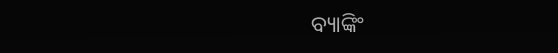ବ୍ୟାଙ୍କିଂ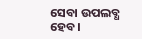ସେବା ଉପଲବ୍ଧ ହେବ।